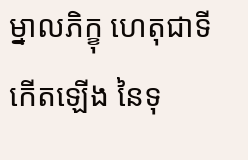ម្នាលភិក្ខុ ហេតុជាទីកើតឡើង នៃទុ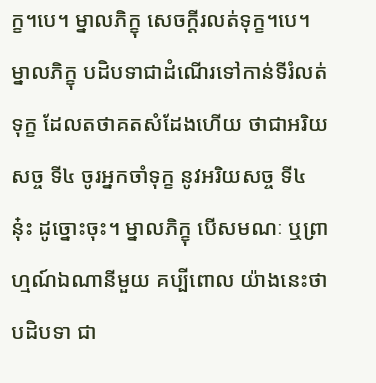ក្ខ។បេ។ ម្នាលភិក្ខុ សេចក្ដីរលត់ទុក្ខ។បេ។ ម្នាលភិក្ខុ បដិបទាជាដំណើរទៅកាន់ទីរំលត់ទុក្ខ ដែលតថាគតសំដែងហើយ ថាជាអរិយសច្ច ទី៤ ចូរអ្នកចាំទុក្ខ នូវអរិយសច្ច ទី៤ នុ៎ះ ដូច្នោះចុះ។ ម្នាលភិក្ខុ បើសមណៈ ឬព្រាហ្មណ៍ឯណានីមួយ គប្បីពោល យ៉ាងនេះថា បដិបទា ជា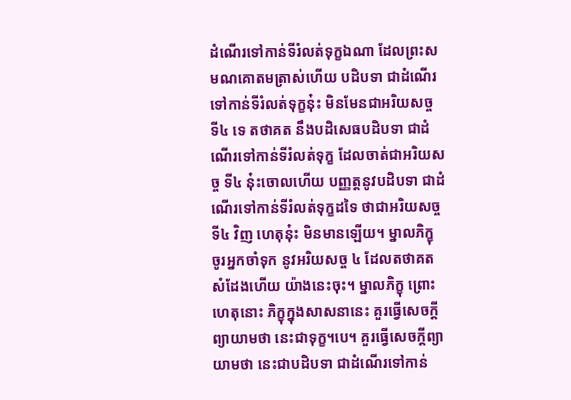ដំណើរទៅកាន់ទីរំលត់ទុក្ខឯណា ដែលព្រះសមណគោតមត្រាស់ហើយ បដិបទា ជាដំណើរទៅកាន់ទីរំលត់ទុក្ខនុ៎ះ មិនមែនជាអរិយសច្ច ទី៤ ទេ តថាគត នឹងបដិសេធបដិបទា ជាដំណើរទៅកាន់ទីរំលត់ទុក្ខ ដែលចាត់ជាអរិយសច្ច ទី៤ នុ៎ះចោលហើយ បញ្ញត្តនូវបដិបទា ជាដំណើរទៅកាន់ទីរំលត់ទុក្ខដទៃ ថាជាអរិយសច្ច ទី៤ វិញ ហេតុនុ៎ះ មិនមានឡើយ។ ម្នាលភិក្ខុ ចូរអ្នកចាំទុក នូវអរិយសច្ច ៤ ដែលតថាគតសំដែងហើយ យ៉ាងនេះចុះ។ ម្នាលភិក្ខុ ព្រោះហេតុនោះ ភិក្ខុក្នុងសាសនានេះ គួរធ្វើសេចក្ដីព្យាយាមថា នេះជាទុក្ខ។បេ។ គួរធ្វើសេចក្ដីព្យាយាមថា នេះជាបដិបទា ជាដំណើរទៅកាន់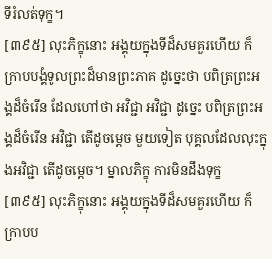ទីរំលត់ទុក្ខ។
[៣៩៥] លុះភិក្ខុនោះ អង្គុយក្នុងទីដ៏សមគួរហើយ ក៏ក្រាបបង្គំទូលព្រះដ៏មានព្រះភាគ ដូច្នេះថា បពិត្រព្រះអង្គដ៏ចំរើន ដែលហៅថា អវិជ្ជា អវិជ្ជា ដូច្នេះ បពិត្រព្រះអង្គដ៏ចំរើន អវិជ្ជា តើដូចម្ដេច មួយទៀត បុគ្គលដែលលុះក្នុងអវិជ្ជា តើដូចម្ដេច។ ម្នាលភិក្ខុ ការមិនដឹងទុក្ខ
[៣៩៥] លុះភិក្ខុនោះ អង្គុយក្នុងទីដ៏សមគួរហើយ ក៏ក្រាបប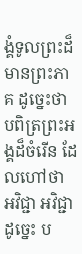ង្គំទូលព្រះដ៏មានព្រះភាគ ដូច្នេះថា បពិត្រព្រះអង្គដ៏ចំរើន ដែលហៅថា អវិជ្ជា អវិជ្ជា ដូច្នេះ ប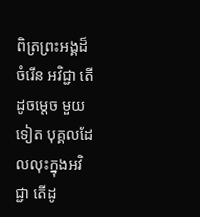ពិត្រព្រះអង្គដ៏ចំរើន អវិជ្ជា តើដូចម្ដេច មួយទៀត បុគ្គលដែលលុះក្នុងអវិជ្ជា តើដូ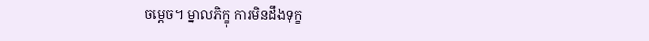ចម្ដេច។ ម្នាលភិក្ខុ ការមិនដឹងទុក្ខ